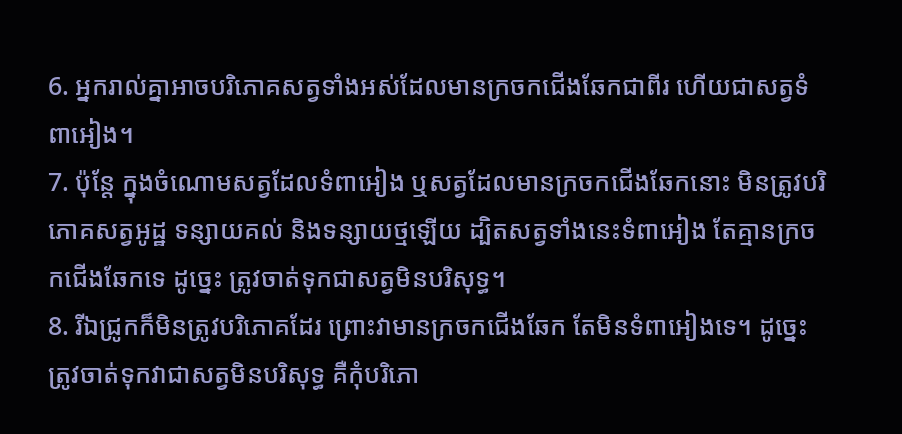6. អ្នករាល់គ្នាអាចបរិភោគសត្វទាំងអស់ដែលមានក្រចកជើងឆែកជាពីរ ហើយជាសត្វទំពាអៀង។
7. ប៉ុន្តែ ក្នុងចំណោមសត្វដែលទំពាអៀង ឬសត្វដែលមានក្រចកជើងឆែកនោះ មិនត្រូវបរិភោគសត្វអូដ្ឋ ទន្សាយគល់ និងទន្សាយថ្មឡើយ ដ្បិតសត្វទាំងនេះទំពាអៀង តែគ្មានក្រចកជើងឆែកទេ ដូច្នេះ ត្រូវចាត់ទុកជាសត្វមិនបរិសុទ្ធ។
8. រីឯជ្រូកក៏មិនត្រូវបរិភោគដែរ ព្រោះវាមានក្រចកជើងឆែក តែមិនទំពាអៀងទេ។ ដូច្នេះ ត្រូវចាត់ទុកវាជាសត្វមិនបរិសុទ្ធ គឺកុំបរិភោ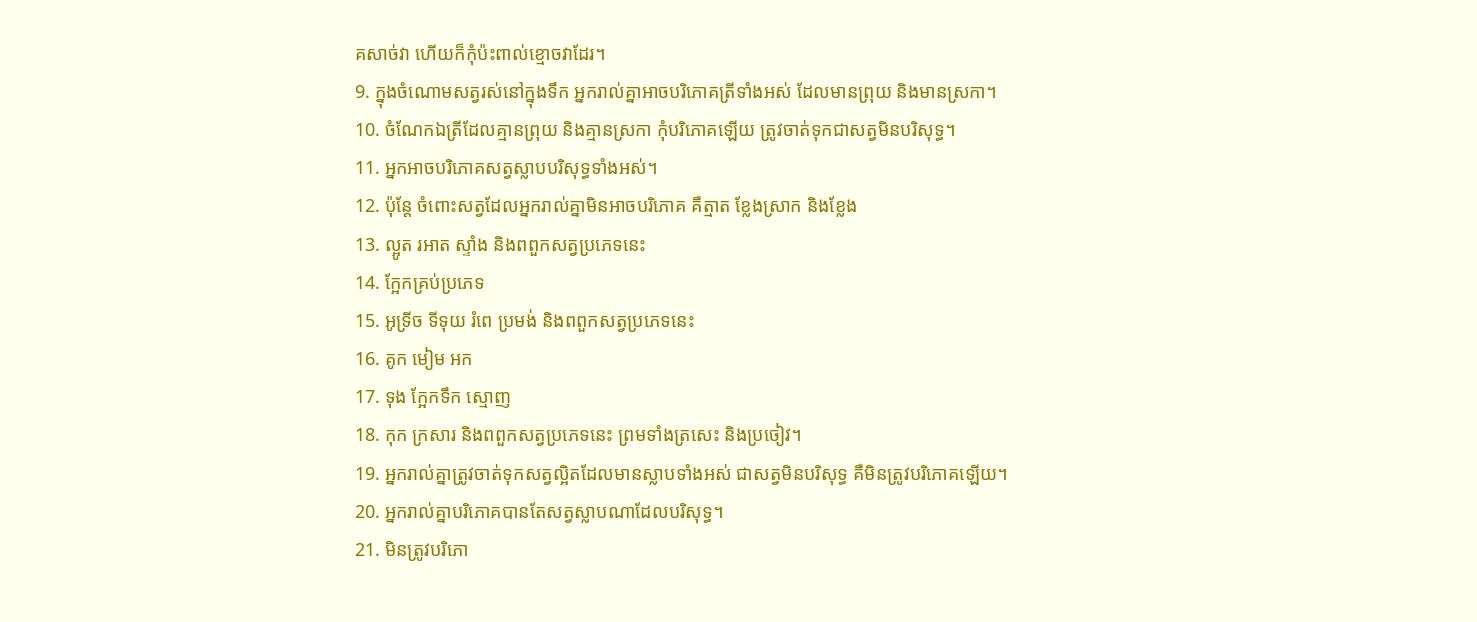គសាច់វា ហើយក៏កុំប៉ះពាល់ខ្មោចវាដែរ។
9. ក្នុងចំណោមសត្វរស់នៅក្នុងទឹក អ្នករាល់គ្នាអាចបរិភោគត្រីទាំងអស់ ដែលមានព្រុយ និងមានស្រកា។
10. ចំណែកឯត្រីដែលគ្មានព្រុយ និងគ្មានស្រកា កុំបរិភោគឡើយ ត្រូវចាត់ទុកជាសត្វមិនបរិសុទ្ធ។
11. អ្នកអាចបរិភោគសត្វស្លាបបរិសុទ្ធទាំងអស់។
12. ប៉ុន្តែ ចំពោះសត្វដែលអ្នករាល់គ្នាមិនអាចបរិភោគ គឺត្មាត ខ្លែងស្រាក និងខ្លែង
13. ល្អូត រអាត ស្ទាំង និងពពួកសត្វប្រភេទនេះ
14. ក្អែកគ្រប់ប្រភេទ
15. អូទ្រីច ទីទុយ រំពេ ប្រមង់ និងពពួកសត្វប្រភេទនេះ
16. គូក មៀម អក
17. ទុង ក្អែកទឹក ស្មោញ
18. កុក ក្រសារ និងពពួកសត្វប្រភេទនេះ ព្រមទាំងត្រសេះ និងប្រចៀវ។
19. អ្នករាល់គ្នាត្រូវចាត់ទុកសត្វល្អិតដែលមានស្លាបទាំងអស់ ជាសត្វមិនបរិសុទ្ធ គឺមិនត្រូវបរិភោគឡើយ។
20. អ្នករាល់គ្នាបរិភោគបានតែសត្វស្លាបណាដែលបរិសុទ្ធ។
21. មិនត្រូវបរិភោ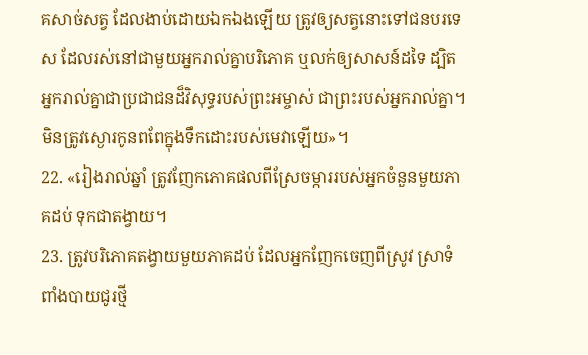គសាច់សត្វ ដែលងាប់ដោយឯកឯងឡើយ ត្រូវឲ្យសត្វនោះទៅជនបរទេស ដែលរស់នៅជាមួយអ្នករាល់គ្នាបរិភោគ ឬលក់ឲ្យសាសន៍ដទៃ ដ្បិតអ្នករាល់គ្នាជាប្រជាជនដ៏វិសុទ្ធរបស់ព្រះអម្ចាស់ ជាព្រះរបស់អ្នករាល់គ្នា។ មិនត្រូវស្ងោរកូនពពែក្នុងទឹកដោះរបស់មេវាឡើយ»។
22. «រៀងរាល់ឆ្នាំ ត្រូវញែកភោគផលពីស្រែចម្ការរបស់អ្នកចំនួនមួយភាគដប់ ទុកជាតង្វាយ។
23. ត្រូវបរិភោគតង្វាយមួយភាគដប់ ដែលអ្នកញែកចេញពីស្រូវ ស្រាទំពាំងបាយជូរថ្មី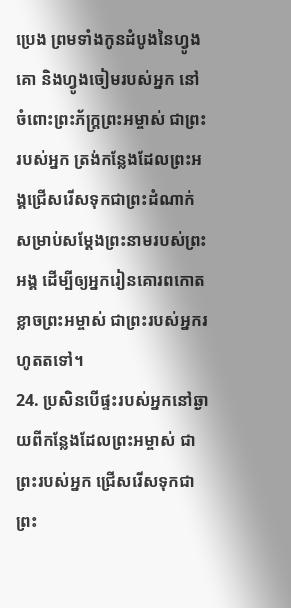ប្រេង ព្រមទាំងកូនដំបូងនៃហ្វូងគោ និងហ្វូងចៀមរបស់អ្នក នៅចំពោះព្រះភ័ក្ត្រព្រះអម្ចាស់ ជាព្រះរបស់អ្នក ត្រង់កន្លែងដែលព្រះអង្គជ្រើសរើសទុកជាព្រះដំណាក់ សម្រាប់សម្តែងព្រះនាមរបស់ព្រះអង្គ ដើម្បីឲ្យអ្នករៀនគោរពកោតខ្លាចព្រះអម្ចាស់ ជាព្រះរបស់អ្នករហូតតទៅ។
24. ប្រសិនបើផ្ទះរបស់អ្នកនៅឆ្ងាយពីកន្លែងដែលព្រះអម្ចាស់ ជាព្រះរបស់អ្នក ជ្រើសរើសទុកជាព្រះ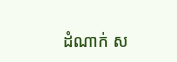ដំណាក់ ស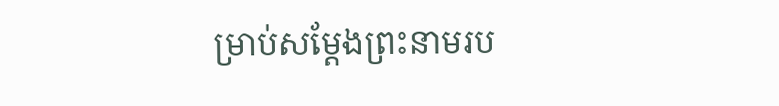ម្រាប់សម្តែងព្រះនាមរប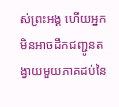ស់ព្រះអង្គ ហើយអ្នកមិនអាចដឹកជញ្ជូនតង្វាយមួយភាគដប់នៃ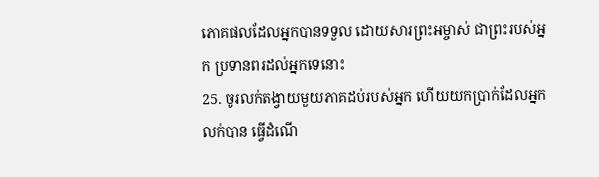ភោគផលដែលអ្នកបានទទួល ដោយសារព្រះអម្ចាស់ ជាព្រះរបស់អ្នក ប្រទានពរដល់អ្នកទេនោះ
25. ចូរលក់តង្វាយមួយភាគដប់របស់អ្នក ហើយយកប្រាក់ដែលអ្នកលក់បាន ធ្វើដំណើ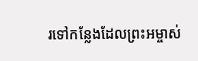រទៅកន្លែងដែលព្រះអម្ចាស់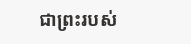ជាព្រះរបស់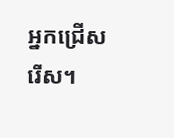អ្នកជ្រើសរើស។